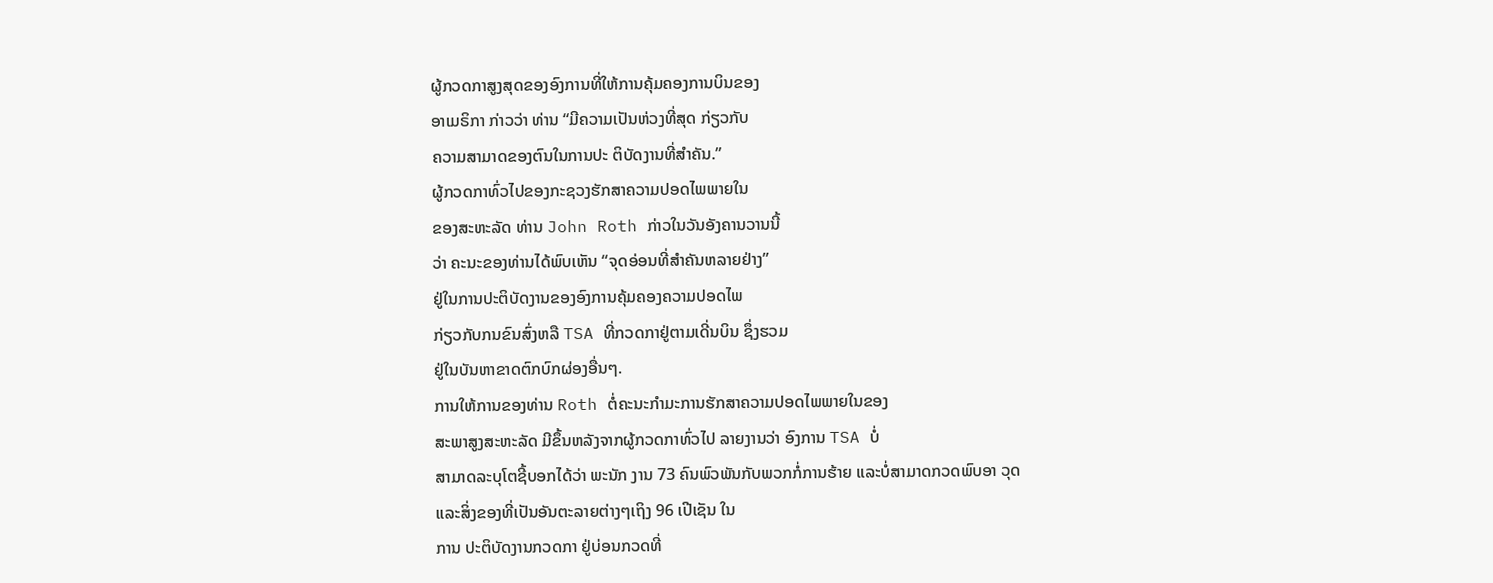ຜູ້ກວດກາສູງສຸດຂອງອົງການທີ່ໃຫ້ການຄຸ້ມຄອງການບິນຂອງ
ອາເມຣິກາ ກ່າວວ່າ ທ່ານ “ມີຄວາມເປັນຫ່ວງທີ່ສຸດ ກ່ຽວກັບ
ຄວາມສາມາດຂອງຕົນໃນການປະ ຕິບັດງານທີ່ສຳຄັນ.”
ຜູ້ກວດກາທົ່ວໄປຂອງກະຊວງຮັກສາຄວາມປອດໄພພາຍໃນ
ຂອງສະຫະລັດ ທ່ານ John Roth ກ່າວໃນວັນອັງຄານວານນີ້
ວ່າ ຄະນະຂອງທ່ານໄດ້ພົບເຫັນ “ຈຸດອ່ອນທີ່ສຳຄັນຫລາຍຢ່າງ”
ຢູ່ໃນການປະຕິບັດງານຂອງອົງການຄຸ້ມຄອງຄວາມປອດໄພ
ກ່ຽວກັບກນຂົນສົ່ງຫລື TSA ທີ່ກວດກາຢູ່ຕາມເດີ່ນບິນ ຊຶ່ງຮວມ
ຢູ່ໃນບັນຫາຂາດຕົກບົກຜ່ອງອື່ນໆ.
ການໃຫ້ການຂອງທ່ານ Roth ຕໍ່ຄະນະກຳມະການຮັກສາຄວາມປອດໄພພາຍໃນຂອງ
ສະພາສູງສະຫະລັດ ມີຂຶ້ນຫລັງຈາກຜູ້ກວດກາທົ່ວໄປ ລາຍງານວ່າ ອົງການ TSA ບໍ່
ສາມາດລະບຸໂຕຊີ້ບອກໄດ້ວ່າ ພະນັກ ງານ 73 ຄົນພົວພັນກັບພວກກໍ່ການຮ້າຍ ແລະບໍ່ສາມາດກວດພົບອາ ວຸດ ແລະສິ່ງຂອງທີ່ເປັນອັນຕະລາຍຕ່າງໆເຖິງ 96 ເປີເຊັນ ໃນ
ການ ປະຕິບັດງານກວດກາ ຢູ່ບ່ອນກວດທີ່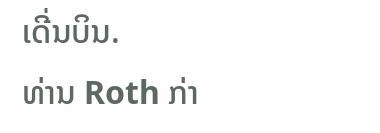ເດີ່ນບິນ.
ທ່ານ Roth ກ່າ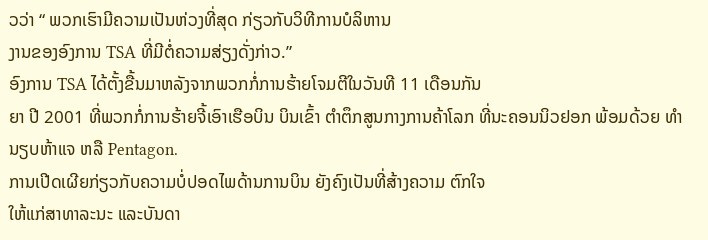ວວ່າ “ ພວກເຮົາມີຄວາມເປັນຫ່ວງທີ່ສຸດ ກ່ຽວກັບວິທີການບໍລິຫານ
ງານຂອງອົງການ TSA ທີ່ມີຕໍ່ຄວາມສ່ຽງດັ່ງກ່າວ.”
ອົງການ TSA ໄດ້ຕັ້ງຂື້ນມາຫລັງຈາກພວກກໍ່ການຮ້າຍໂຈມຕີໃນວັນທີ 11 ເດືອນກັນ
ຍາ ປີ 2001 ທີ່ພວກກໍ່ການຮ້າຍຈີ້ເອົາເຮືອບິນ ບິນເຂົ້າ ຕຳຕຶກສູນກາງການຄ້າໂລກ ທີ່ນະຄອນນິວຢອກ ພ້ອມດ້ວຍ ທຳນຽບຫ້າແຈ ຫລື Pentagon.
ການເປີດເຜີຍກ່ຽວກັບຄວາມບໍ່ປອດໄພດ້ານການບິນ ຍັງຄົງເປັນທີ່ສ້າງຄວາມ ຕົກໃຈ
ໃຫ້ແກ່ສາທາລະນະ ແລະບັນດາ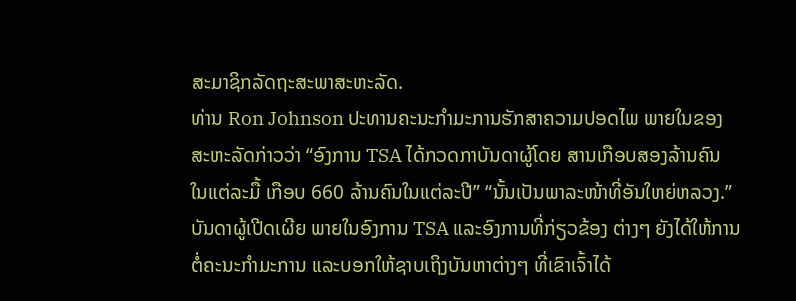ສະມາຊິກລັດຖະສະພາສະຫະລັດ.
ທ່ານ Ron Johnson ປະທານຄະນະກຳມະການຮັກສາຄວາມປອດໄພ ພາຍໃນຂອງ
ສະຫະລັດກ່າວວ່າ “ອົງການ TSA ໄດ້ກວດກາບັນດາຜູ້ໂດຍ ສານເກືອບສອງລ້ານຄົນ
ໃນແຕ່ລະມື້ ເກືອບ 660 ລ້ານຄົນໃນແຕ່ລະປີ” “ນັ້ນເປັນພາລະໜ້າທີ່ອັນໃຫຍ່ຫລວງ.”
ບັນດາຜູ້ເປີດເຜີຍ ພາຍໃນອົງການ TSA ແລະອົງການທີ່ກ່ຽວຂ້ອງ ຕ່າງໆ ຍັງໄດ້ໃຫ້ການ
ຕໍ່ຄະນະກຳມະການ ແລະບອກໃຫ້ຊາບເຖິງບັນຫາຕ່າງໆ ທີ່ເຂົາເຈົ້າໄດ້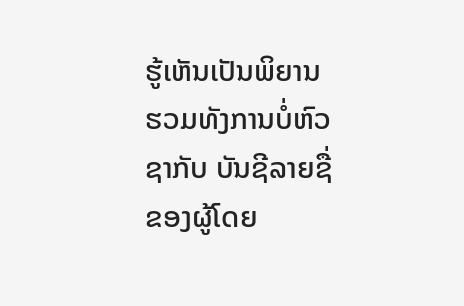ຮູ້ເຫັນເປັນພິຍານ
ຮວມທັງການບໍ່ຫົວຊາກັບ ບັນຊີລາຍຊື່ຂອງຜູ້ໂດຍ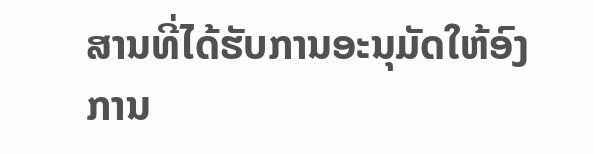ສານທີ່ໄດ້ຮັບການອະນຸມັດໃຫ້ອົງການ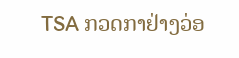TSA ກວດກາຢ່າງວ່ອ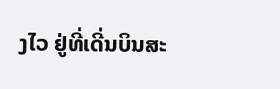ງໄວ ຢູ່ທີ່ເດີ່ນບິນສະ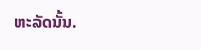ຫະລັດນັ້ນ.